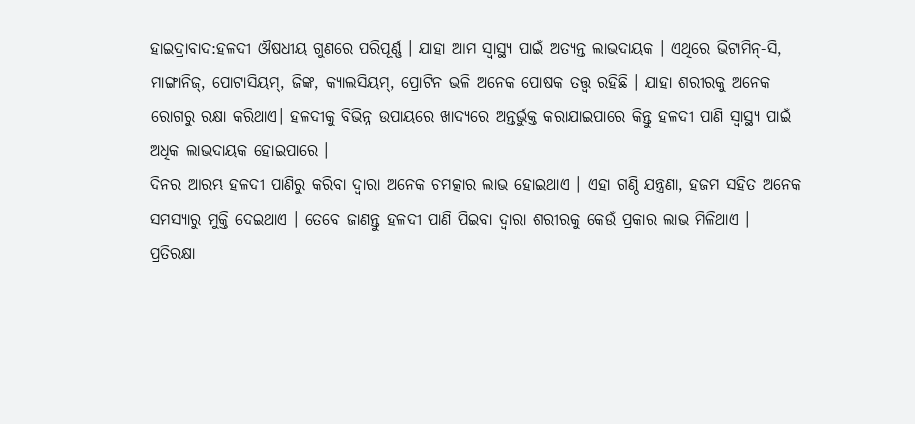ହାଇଦ୍ରାବାଦ:ହଳଦୀ ଔଷଧୀୟ ଗୁଣରେ ପରିପୂର୍ଣ୍ଣ । ଯାହା ଆମ ସ୍ୱାସ୍ଥ୍ୟ ପାଇଁ ଅତ୍ୟନ୍ତ ଲାଭଦାୟକ । ଏଥିରେ ଭିଟାମିନ୍-ସି, ମାଙ୍ଗାନିଜ୍, ପୋଟାସିୟମ୍, ଜିଙ୍କ, କ୍ୟାଲସିୟମ୍, ପ୍ରୋଟିନ ଭଳି ଅନେକ ପୋଷକ ତତ୍ତ୍ୱ ରହିଛି । ଯାହା ଶରୀରକୁ ଅନେକ ରୋଗରୁ ରକ୍ଷା କରିଥାଏ। ହଳଦୀକୁ ବିଭିନ୍ନ ଉପାୟରେ ଖାଦ୍ୟରେ ଅନ୍ତର୍ଭୁକ୍ତ କରାଯାଇପାରେ କିନ୍ତୁ ହଳଦୀ ପାଣି ସ୍ବାସ୍ଥ୍ୟ ପାଇଁ ଅଧିକ ଲାଭଦାୟକ ହୋଇପାରେ ।
ଦିନର ଆରମ୍ଭ ହଳଦୀ ପାଣିରୁ କରିବା ଦ୍ବାରା ଅନେକ ଚମତ୍କାର ଲାଭ ହୋଇଥାଏ । ଏହା ଗଣ୍ଠି ଯନ୍ତ୍ରଣା, ହଜମ ସହିତ ଅନେକ ସମସ୍ୟାରୁ ମୁକ୍ତି ଦେଇଥାଏ । ତେବେ ଜାଣନ୍ତୁ ହଳଦୀ ପାଣି ପିଇବା ଦ୍ବାରା ଶରୀରକୁ କେଉଁ ପ୍ରକାର ଲାଭ ମିଳିଥାଏ ।
ପ୍ରତିରକ୍ଷା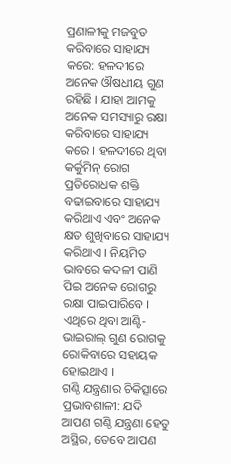ପ୍ରଣାଳୀକୁ ମଜବୁତ କରିବାରେ ସାହାଯ୍ୟ କରେ: ହଳଦୀରେ ଅନେକ ଔଷଧୀୟ ଗୁଣ ରହିଛି । ଯାହା ଆମକୁ ଅନେକ ସମସ୍ୟାରୁ ରକ୍ଷା କରିବାରେ ସାହାଯ୍ୟ କରେ । ହଳଦୀରେ ଥିବା କର୍କୁମିନ୍ ରୋଗ ପ୍ରତିରୋଧକ ଶକ୍ତି ବଢାଇବାରେ ସାହାଯ୍ୟ କରିଥାଏ ଏବଂ ଅନେକ କ୍ଷତ ଶୁଖିବାରେ ସାହାଯ୍ୟ କରିଥାଏ । ନିୟମିତ ଭାବରେ କଦଳୀ ପାଣି ପିଇ ଅନେକ ରୋଗରୁ ରକ୍ଷା ପାଇପାରିବେ । ଏଥିରେ ଥିବା ଆଣ୍ଟି-ଭାଇରାଲ୍ ଗୁଣ ରୋଗକୁ ରୋକିବାରେ ସହାୟକ ହୋଇଥାଏ ।
ଗଣ୍ଠି ଯନ୍ତ୍ରଣାର ଚିକିତ୍ସାରେ ପ୍ରଭାବଶାଳୀ: ଯଦି ଆପଣ ଗଣ୍ଠି ଯନ୍ତ୍ରଣା ହେତୁ ଅସ୍ଥିର, ତେବେ ଆପଣ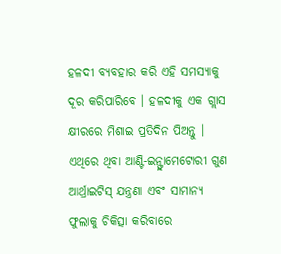ହଳଦୀ ବ୍ୟବହାର କରି ଏହି ସମସ୍ୟାକୁ ଦୂର କରିପାରିବେ । ହଳଦୀକୁ ଏକ ଗ୍ଲାସ କ୍ଷୀରରେ ମିଶାଇ ପ୍ରତିଦିନ ପିଅନ୍ତୁ । ଏଥିରେ ଥିବା ଆଣ୍ଟି-ଇନ୍ଫ୍ଲାମେଟୋରୀ ଗୁଣ ଆର୍ଥ୍ରାଇଟିସ୍ ଯନ୍ତ୍ରଣା ଏବଂ ସାମାନ୍ୟ ଫୁଲାକୁ ଚିକିତ୍ସା କରିବାରେ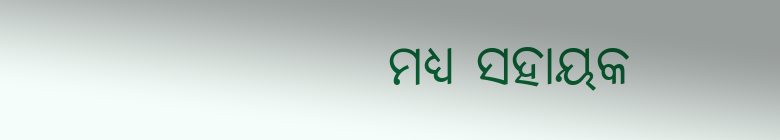ମଧ୍ୟ ସହାୟକ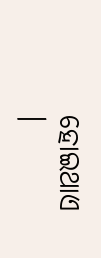ହୋଇଥାଏ ।